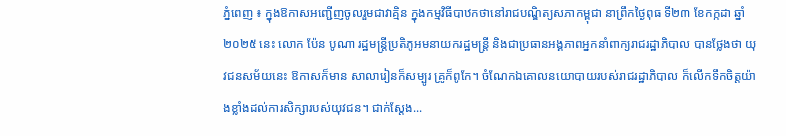ភ្នំពេញ ៖ ក្នុងឱកាសអញ្ជើញចូលរួមជាវាគ្មិន ក្នុងកម្មវិធីបាឋកថានៅរាជបណ្ឌិត្យសភាកម្ពុជា នាព្រឹកថ្ងៃពុធ ទី២៣ ខែកក្កដា ឆ្នាំ២០២៥ នេះ លោក ប៉ែន បូណា រដ្ឋមន្ត្រីប្រតិភូអមនាយករដ្ឋមន្ត្រី និងជាប្រធានអង្គភាពអ្នកនាំពាក្យរាជរដ្ឋាភិបាល បានថ្លែងថា យុវជនសម័យនេះ ឱកាសក៏មាន សាលារៀនក៏សម្បូរ គ្រូក៏ពូកែ។ ចំណែកឯគោលនយោបាយរបស់រាជរដ្ឋាភិបាល ក៏លើកទឹកចិត្តយ៉ាងខ្លាំងដល់ការសិក្សារបស់យុវជន។ ជាក់ស្តែង...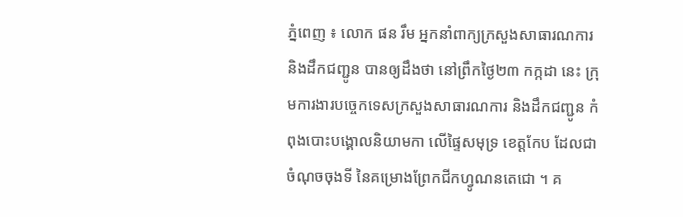ភ្នំពេញ ៖ លោក ផន រឹម អ្នកនាំពាក្យក្រសួងសាធារណការ និងដឹកជញ្ជូន បានឲ្យដឹងថា នៅព្រឹកថ្ងៃ២៣ កក្កដា នេះ ក្រុមការងារបច្ចេកទេសក្រសួងសាធារណការ និងដឹកជញ្ជូន កំពុងបោះបង្គោលនិយាមកា លើផ្ទៃសមុទ្រ ខេត្តកែប ដែលជាចំណុចចុងទី នៃគម្រោងព្រែកជីកហ្វូណនតេជោ ។ គ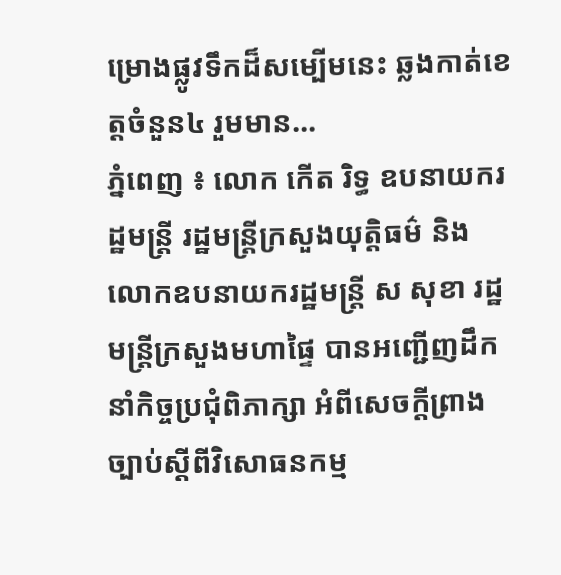ម្រោងផ្លូវទឹកដ៏សម្បើមនេះ ឆ្លងកាត់ខេត្តចំនួន៤ រួមមាន...
ភ្នំពេញ ៖ លោក កើត រិទ្ធ ឧបនាយករដ្ឋមន្ត្រី រដ្ឋមន្ត្រីក្រសួងយុត្តិធម៌ និងលោកឧបនាយករដ្ឋមន្ត្រី ស សុខា រដ្ឋមន្ត្រីក្រសួងមហាផ្ទៃ បានអញ្ជើញដឹកនាំកិច្ចប្រជុំពិភាក្សា អំពីសេចក្តីព្រាង ច្បាប់ស្តីពីវិសោធនកម្ម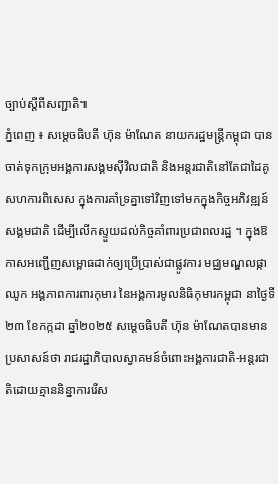ច្បាប់ស្តីពីសញ្ជាតិ៕
ភ្នំពេញ ៖ សម្តេចធិបតី ហ៊ុន ម៉ាណែត នាយករដ្ឋមន្រ្តីកម្ពុជា បានចាត់ទុកក្រុមអង្គការសង្គមស៊ីវិលជាតិ និងអន្តរជាតិនៅតែជាដៃគូសហការពិសេស ក្នុងការគាំទ្រគ្នាទៅវិញទៅមកក្នុងកិច្ចអភិវឌ្ឍន៍សង្គមជាតិ ដើម្បីលើកស្ទួយដល់កិច្ចគាំពារប្រជាពលរដ្ឋ ។ ក្នុងឱកាសអញ្ជើញសម្ពោធដាក់ឲ្យប្រើប្រាស់ជាផ្លូវការ មជ្ឈមណ្ឌលផ្កាឈូក អង្គភាពការពារកុមារ នៃអង្គការមូលនិធិកុមារកម្ពុជា នាថ្ងៃទី២៣ ខែកក្កដា ឆ្នាំ២០២៥ សម្ដេចធិបតី ហ៊ុន ម៉ាណែតបានមានប្រសាសន៍ថា រាជរដ្ឋាភិបាលស្វាគមន៍ចំពោះអង្គការជាតិ-អន្តរជាតិដោយគ្មាននិន្នាការរើស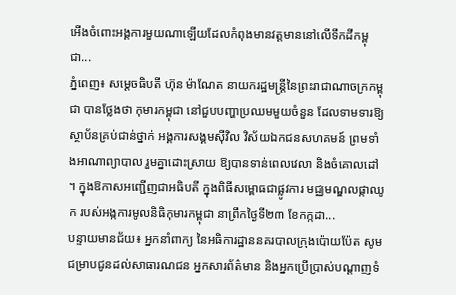អើងចំពោះអង្គការមួយណាឡើយដែលកំពុងមានវត្តមាននៅលើទឹកដីកម្ពុជា...
ភ្នំពេញ៖ សម្តេចធិបតី ហ៊ុន ម៉ាណែត នាយករដ្ឋមន្ត្រីនៃព្រះរាជាណាចក្រកម្ពុជា បានថ្លែងថា កុមារកម្ពុជា នៅជួបបញ្ហាប្រឈមមួយចំនួន ដែលទាមទារឱ្យស្ថាប័នគ្រប់ជាន់ថ្នាក់ អង្គការសង្គមស៊ីវិល វិស័យឯកជនសហគមន៍ ព្រមទាំងអាណាព្យាបាល រួមគ្នាដោះស្រាយ ឱ្យបានទាន់ពេលវេលា និងចំគោលដៅ ។ ក្នុងឱកាសអញ្ជើញជាអធិបតី ក្នុងពិធីសម្ពោធជាផ្លូវការ មជ្ឈមណ្ឌលផ្កាឈូក របស់អង្កការមូលនិធិកុមារកម្ពុជា នាព្រឹកថ្ងៃទី២៣ ខែកក្កដា...
បន្ទាយមានជ័យ៖ អ្នកនាំពាក្យ នៃអធិការដ្ឋាននគរបាលក្រុងប៉ោយប៉ែត សូមជម្រាបជូនដល់សាធារណជន អ្នកសារព័ត៌មាន និងអ្នកប្រើប្រាស់បណ្តាញទំ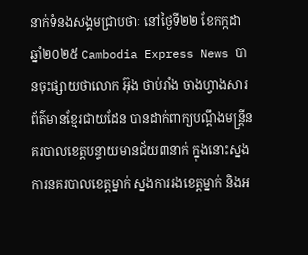នាក់ទំនងសង្គមជ្រាបថាៈ នៅថ្ងៃទី២២ ខែកក្កដា ឆ្នាំ២០២៥ Cambodia Express News បានចុះផ្សាយថាលោក អ៊ុង ថាប់រាំង ចាងហ្វាងសារព័ត៌មានខ្មែរជាយដែន បានដាក់ពាក្យបណ្តឹងមន្ត្រីនគរបាលខេត្តបន្ទាយមានជ័យ៣នាក់ ក្នុងនោះស្នងការនគរបាលខេត្តម្នាក់ ស្នងការរងខេត្តម្នាក់ និងអ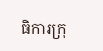ធិការក្រុ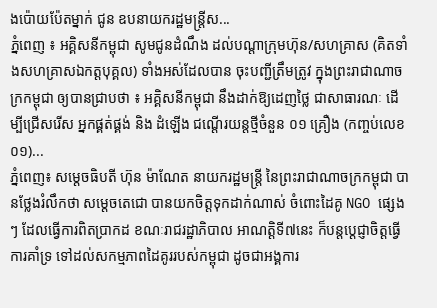ងប៉ោយប៉ែតម្នាក់ ជូន ឧបនាយករដ្ឋមន្ត្រីស...
ភ្នំពេញ ៖ អគ្គិសនីកម្ពុជា សូមជូនដំណឹង ដល់បណ្តាក្រុមហ៊ុន/សហគ្រាស (គិតទាំងសហគ្រាសឯកត្តបុគ្គល) ទាំងអស់ដែលបាន ចុះបញ្ជីត្រឹមត្រូវ ក្នុងព្រះរាជាណាចក្រកម្ពុជា ឲ្យបានជ្រាបថា ៖ អគ្គិសនីកម្ពុជា នឹងដាក់ឱ្យដេញថ្លៃ ជាសាធារណៈ ដើម្បីជ្រើសរើស អ្នកផ្គត់ផ្គង់ និង ដំឡើង ជណ្តើរយន្តថ្មីចំនួន ០១ គ្រឿង (កញ្ចប់លេខ០១)...
ភ្នំពេញ៖ សម្តេចធិបតី ហ៊ុន ម៉ាណែត នាយករដ្ឋមន្ត្រី នៃព្រះរាជាណាចក្រកម្ពុជា បានថ្លែងរំលឹកថា សម្តេចតេជោ បានយកចិត្តទុកដាក់ណាស់ ចំពោះដៃគូ NGO ផ្សេងៗ ដែលធ្វើការពិតប្រាកដ ខណៈរាជរដ្ឋាភិបាល អាណត្តិទី៧នេះ ក៏បន្តប្តេជ្ញាចិត្តធ្វើការគាំទ្រ ទៅដល់សកម្មភាពដៃគូររបស់កម្ពុជា ដូចជាអង្គការ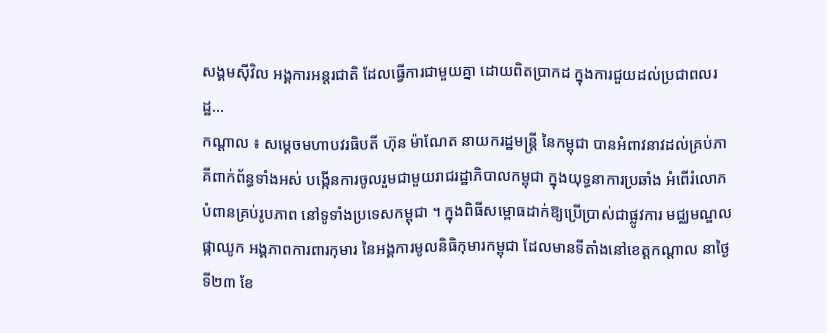សង្គមស៊ីវិល អង្គការអន្តរជាតិ ដែលធ្វើការជាមួយគ្នា ដោយពិតប្រាកដ ក្នុងការជួយដល់ប្រជាពលរដ្ឋ...
កណ្ដាល ៖ សម្តេចមហាបវរធិបតី ហ៊ុន ម៉ាណែត នាយករដ្ឋមន្ត្រី នៃកម្ពុជា បានអំពាវនាវដល់គ្រប់ភាគីពាក់ព័ន្ធទាំងអស់ បង្កើនការចូលរួមជាមួយរាជរដ្ឋាភិបាលកម្ពុជា ក្នុងយុទ្ធនាការប្រឆាំង អំពើរំលោភបំពានគ្រប់រូបភាព នៅទូទាំងប្រទេសកម្ពុជា ។ ក្នុងពិធីសម្ពោធដាក់ឱ្យប្រើប្រាស់ជាផ្លូវការ មជ្ឈមណ្ឌលផ្កាឈូក អង្គភាពការពារកុមារ នៃអង្គការមូលនិធិកុមារកម្ពុជា ដែលមានទីតាំងនៅខេត្តកណ្ដាល នាថ្ងៃទី២៣ ខែ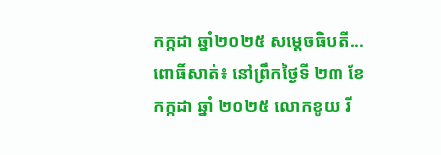កក្កដា ឆ្នាំ២០២៥ សម្ដេចធិបតី...
ពោធិ៍សាត់៖ នៅព្រឹកថ្ងៃទី ២៣ ខែ កក្កដា ឆ្នាំ ២០២៥ លោកខូយ រី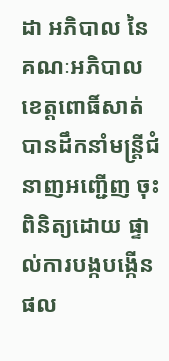ដា អភិបាល នៃគណៈអភិបាល ខេត្តពោធិ៍សាត់ បានដឹកនាំមន្ត្រីជំនាញអញ្ជើញ ចុះពិនិត្យដោយ ផ្ទាល់ការបង្កបង្កើនផល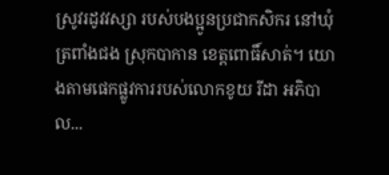ស្រូវរដូវវស្សា របស់បងប្អូនប្រជាកសិករ នៅឃុំត្រពាំងជង ស្រុកបាកាន ខេត្តពោធិ៍សាត់។ យោងតាមផេកផ្លូវការរបស់លោកខូយ រីដា អភិបាល...